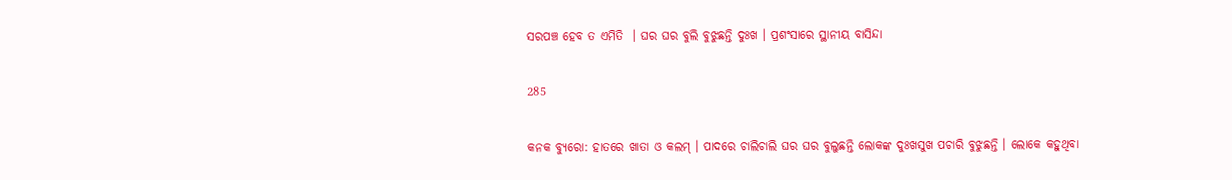ସରପଞ୍ଚ ହେବ ତ ଏମିତି  । ଘର ଘର ବୁଲି ବୁଝୁଛନ୍ତି ଦୁଃଖ । ପ୍ରଶଂସାରେ ସ୍ଥାନୀୟ ବାସିନ୍ଦା

285

କନକ ବ୍ୟୁରୋ: ହାତରେ ଖାତା ଓ କଲମ୍ । ପାଦରେ ଚାଲିଚାଲି ଘର ଘର ବୁଲୁଛନ୍ତି ଲୋକଙ୍କ ଦୁଃଖସୁଖ ପଚାରି ବୁଝୁଛନ୍ତି । ଲୋକେ କହୁଥିବା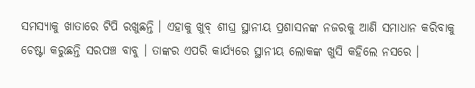ସମସ୍ୟାକୁ ଖାତାରେ ଟିପି ରଖୁଛନ୍ତି । ଏହାକୁ ଖୁବ୍ ଶୀଘ୍ର ସ୍ଥାନୀୟ ପ୍ରଶାସନଙ୍କ ନଜରକୁ ଆଣି ସମାଧାନ କରିବାକୁ ଚେଷ୍ଟା କରୁଛନ୍ତି ସରପଞ୍ଚ ବାବୁ । ତାଙ୍କର ଏପରି କାର୍ଯ୍ୟରେ ସ୍ଥାନୀୟ ଲୋକଙ୍କ ଖୁସି କହିଲେ ନସରେ ।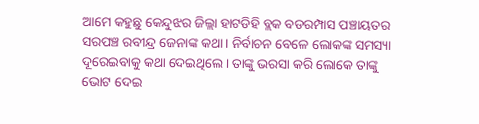ଆମେ କହୁଛୁ କେନ୍ଦୁଝର ଜିଲ୍ଲା ହାଟଡିହି ବ୍ଲକ ବଡରମ୍ପାସ ପଞ୍ଚାୟତର ସରପଞ୍ଚ ରବୀନ୍ଦ୍ର ଜେନାଙ୍କ କଥା । ନିର୍ବାଚନ ବେଳେ ଲୋକଙ୍କ ସମସ୍ୟା ଦୂରେଇବାକୁ କଥା ଦେଇଥିଲେ । ତାଙ୍କୁ ଭରସା କରି ଲୋକେ ତାଙ୍କୁ ଭୋଟ ଦେଇ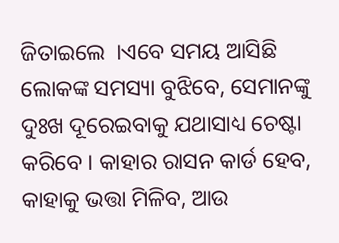ଜିତାଇଲେ  ।ଏବେ ସମୟ ଆସିଛି ଲୋକଙ୍କ ସମସ୍ୟା ବୁଝିବେ, ସେମାନଙ୍କୁ ଦୁଃଖ ଦୂରେଇବାକୁ ଯଥାସାଧ୍ୟ ଚେଷ୍ଟା କରିବେ । କାହାର ରାସନ କାର୍ଡ ହେବ, କାହାକୁ ଭତ୍ତା ମିଳିବ, ଆଉ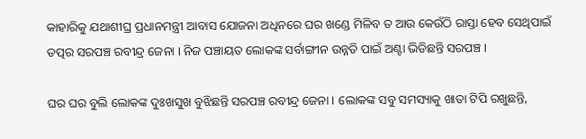କାହାରିକୁ ଯଥାଶୀଘ୍ର ପ୍ରଧାନମନ୍ତ୍ରୀ ଆବାସ ଯୋଜନା ଅଧିନରେ ଘର ଖଣ୍ଡେ ମିଳିବ ତ ଆଉ କେଉଁଠି ରାସ୍ତା ହେବ ସେଥିପାଇଁ ତତ୍ପର ସରପଞ୍ଚ ରବୀନ୍ଦ୍ର ଜେନା । ନିଜ ପଞ୍ଚାୟତ ଲୋକଙ୍କ ସର୍ବାଙ୍ଗୀନ ଉନ୍ନତି ପାଇଁ ଅଣ୍ଟା ଭିଡିଛନ୍ତି ସରପଞ୍ଚ ।

ଘର ଘର ବୁଲି ଲୋକଙ୍କ ଦୁଃଖସୁଖ ବୁଝିଛନ୍ତି ସରପଞ୍ଚ ରବୀନ୍ଦ୍ର ଜେନା । ଲୋକଙ୍କ ସବୁ ସମସ୍ୟାକୁ ଖାତା ଟିପି ରଖୁଛନ୍ତି,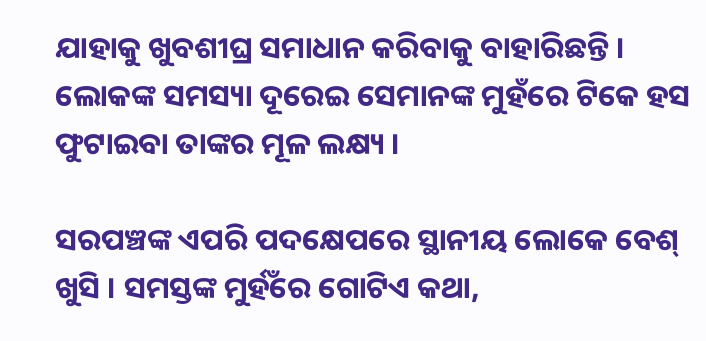ଯାହାକୁ ଖୁବଶୀଘ୍ର ସମାଧାନ କରିବାକୁ ବାହାରିଛନ୍ତି । ଲୋକଙ୍କ ସମସ୍ୟା ଦୂରେଇ ସେମାନଙ୍କ ମୁହଁରେ ଟିକେ ହସ ଫୁଟାଇବା ତାଙ୍କର ମୂଳ ଲକ୍ଷ୍ୟ ।

ସରପଞ୍ଚଙ୍କ ଏପରି ପଦକ୍ଷେପରେ ସ୍ଥାନୀୟ ଲୋକେ ବେଶ୍ ଖୁସି । ସମସ୍ତଙ୍କ ମୁର୍ହଁରେ ଗୋଟିଏ କଥା,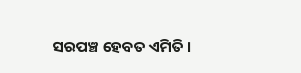ସରପଞ୍ଚ ହେବତ ଏମିତି ।